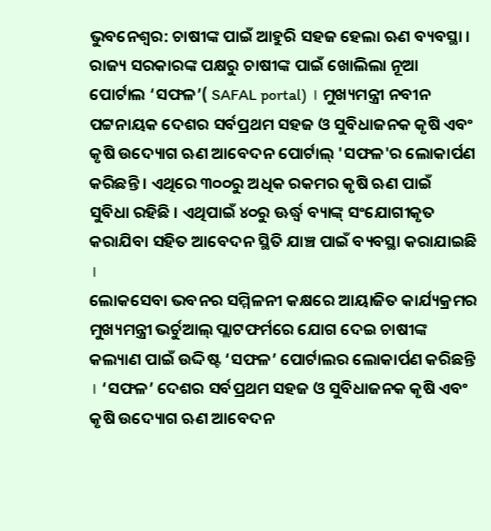ଭୁବନେଶ୍ବର: ଚାଷୀଙ୍କ ପାଇଁ ଆହୁରି ସହଜ ହେଲା ଋଣ ବ୍ୟବସ୍ଥା । ରାଜ୍ୟ ସରକାରଙ୍କ ପକ୍ଷରୁ ଚାଷୀଙ୍କ ପାଇଁ ଖୋଲିଲା ନୂଆ ପୋର୍ଟାଲ ‘ସଫଳ’( SAFAL portal) । ମୁଖ୍ୟମନ୍ତ୍ରୀ ନବୀନ ପଟ୍ଟନାୟକ ଦେଶର ସର୍ବପ୍ରଥମ ସହଜ ଓ ସୁବିଧାଜନକ କୃଷି ଏବଂ କୃଷି ଉଦ୍ୟୋଗ ଋଣ ଆବେଦନ ପୋର୍ଟାଲ୍ 'ସଫଳ'ର ଲୋକାର୍ପଣ କରିଛନ୍ତି । ଏଥିରେ ୩୦୦ରୁ ଅଧିକ ରକମର କୃଷି ଋଣ ପାଇଁ ସୁବିଧା ରହିଛି । ଏଥିପାଇଁ ୪୦ରୁ ଊର୍ଦ୍ଧ୍ବ ବ୍ୟାଙ୍କ୍ ସଂଯୋଗୀକୃତ କରାଯିବା ସହିତ ଆବେଦନ ସ୍ଥିତି ଯାଞ୍ଚ ପାଇଁ ବ୍ୟବସ୍ଥା କରାଯାଇଛି ।
ଲୋକସେବା ଭବନର ସମ୍ମିଳନୀ କକ୍ଷରେ ଆୟାଜିତ କାର୍ଯ୍ୟକ୍ରମର ମୁଖ୍ୟମନ୍ତ୍ରୀ ଭର୍ଚୁଆଲ୍ ପ୍ଲାଟଫର୍ମରେ ଯୋଗ ଦେଇ ଚାଷୀଙ୍କ କଲ୍ୟାଣ ପାଇଁ ଉଦ୍ଦିଷ୍ଟ ‘ସଫଳ’ ପୋର୍ଟାଲର ଲୋକାର୍ପଣ କରିଛନ୍ତି । ‘ସଫଳ’ ଦେଶର ସର୍ବପ୍ରଥମ ସହଜ ଓ ସୁବିଧାଜନକ କୃଷି ଏବଂ କୃଷି ଉଦ୍ୟୋଗ ଋଣ ଆବେଦନ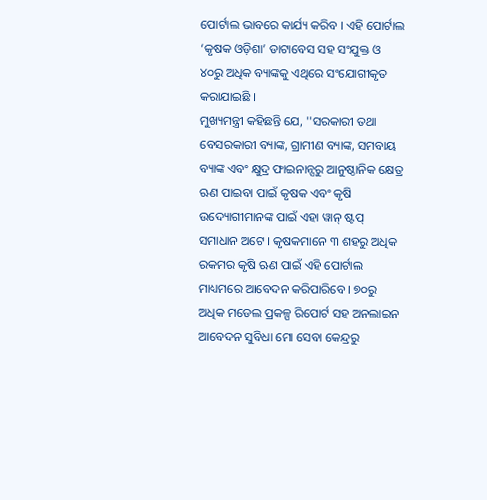ପୋର୍ଟାଲ ଭାବରେ କାର୍ଯ୍ୟ କରିବ । ଏହି ପୋର୍ଟାଲ ‘କୃଷକ ଓଡ଼ିଶା’ ଡାଟାବେସ ସହ ସଂଯୁକ୍ତ ଓ ୪୦ରୁ ଅଧିକ ବ୍ୟାଙ୍କକୁ ଏଥିରେ ସଂଯୋଗୀକୃତ କରାଯାଇଛି ।
ମୁଖ୍ୟମନ୍ତ୍ରୀ କହିଛନ୍ତି ଯେ, ''ସରକାରୀ ତଥା ବେସରକାରୀ ବ୍ୟାଙ୍କ, ଗ୍ରାମୀଣ ବ୍ୟାଙ୍କ, ସମବାୟ ବ୍ୟାଙ୍କ ଏବଂ କ୍ଷୁଦ୍ର ଫାଇନାନ୍ସରୁ ଆନୁଷ୍ଠାନିକ କ୍ଷେତ୍ର ଋଣ ପାଇବା ପାଇଁ କୃଷକ ଏବଂ କୃଷି ଉଦ୍ୟୋଗୀମାନଙ୍କ ପାଇଁ ଏହା ୱାନ୍ ଷ୍ଟପ୍ ସମାଧାନ ଅଟେ । କୃଷକମାନେ ୩ ଶହରୁ ଅଧିକ ରକମର କୃଷି ଋଣ ପାଇଁ ଏହି ପୋର୍ଟାଲ ମାଧ୍ୟମରେ ଆବେଦନ କରିପାରିବେ । ୭୦ରୁ ଅଧିକ ମଡେଲ ପ୍ରକଳ୍ପ ରିପୋର୍ଟ ସହ ଅନଲାଇନ ଆବେଦନ ସୁବିଧା ମୋ ସେବା କେନ୍ଦ୍ରରୁ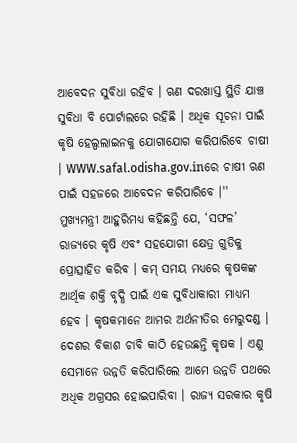ଆବେଦନ ସୁବିଧା ରହିବ । ଋଣ ଦରଖାସ୍ତ ସ୍ଥିତି ଯାଞ୍ଚ ସୁବିଧା ବି ପୋର୍ଟାଲରେ ରହିଛି । ଅଧିକ ସୂଚନା ପାଇଁ କୃଷି ହେଲ୍ପଲାଇନକୁ ଯୋଗାଯୋଗ କରିପାରିବେ ଚାଷୀ । WWW.safal.odisha.gov.inରେ ଚାଷୀ ଋଣ ପାଇଁ ସହଜରେ ଆବେଦନ କରିପାରିବେ ।''
ମୁଖ୍ୟମନ୍ତ୍ରୀ ଆହୁରିମଧ୍ୟ କହିଛନ୍ତି ଯେ, ‘ସଫଳ’ ରାଜ୍ୟରେ କୃଷି ଏବଂ ସହଯୋଗୀ କ୍ଷେତ୍ର ଗୁଡିକୁ ପ୍ରୋତ୍ସାହିତ କରିବ । କମ୍ ସମୟ ମଧ୍ୟରେ କୃଷକଙ୍କ ଆର୍ଥିକ ଶକ୍ତି ବୃଦ୍ଧି ପାଇଁ ଏକ ସୁବିଧାକାରୀ ମାଧ୍ୟମ ହେବ । କୃଷକମାନେ ଆମର ଅର୍ଥନୀତିର ମେରୁଦଣ୍ଡ । ଦେଶର ବିକାଶ ଚାବି କାଠି ହେଉଛନ୍ତି କୃଷକ । ଏଣୁ ସେମାନେ ଉନ୍ନତି କରିପାରିଲେ ଆମେ ଉନ୍ନତି ପଥରେ ଅଧିକ ଅଗ୍ରସର ହୋଇପାରିବା । ରାଜ୍ୟ ସରକାର କୃଷି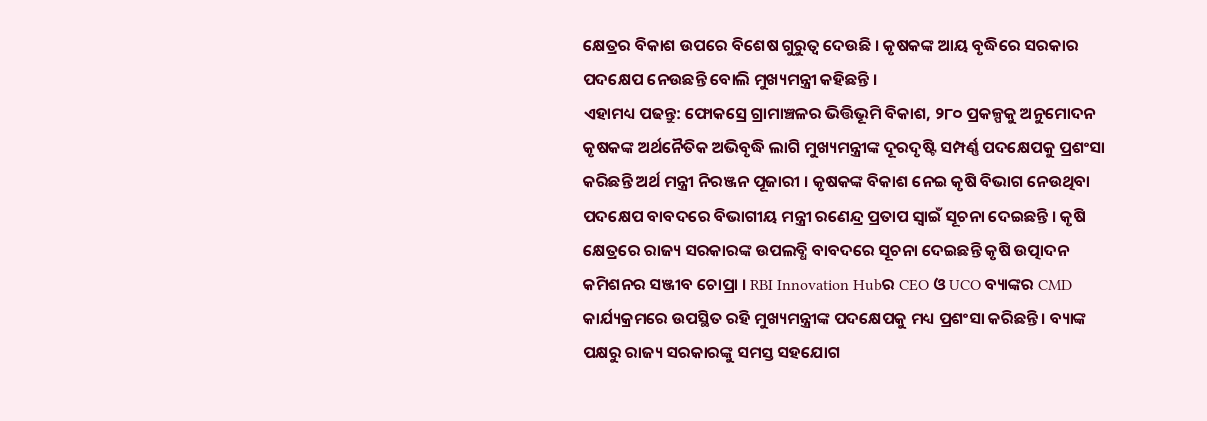କ୍ଷେତ୍ରର ବିକାଶ ଉପରେ ବିଶେଷ ଗୁରୁତ୍ବ ଦେଉଛି । କୃଷକଙ୍କ ଆୟ ବୃଦ୍ଧିରେ ସରକାର ପଦକ୍ଷେପ ନେଉଛନ୍ତି ବୋଲି ମୁଖ୍ୟମନ୍ତ୍ରୀ କହିଛନ୍ତି ।
ଏହାମଧ୍ୟ ପଢନ୍ତୁ: ଫୋକସ୍ରେ ଗ୍ରାମାଞ୍ଚଳର ଭିତ୍ତିଭୂମି ବିକାଶ, ୨୮୦ ପ୍ରକଳ୍ପକୁ ଅନୁମୋଦନ
କୃଷକଙ୍କ ଅର୍ଥନୈତିକ ଅଭିବୃଦ୍ଧି ଲାଗି ମୁଖ୍ୟମନ୍ତ୍ରୀଙ୍କ ଦୂରଦୃଷ୍ଟି ସମ୍ପର୍ଣ୍ଣ ପଦକ୍ଷେପକୁ ପ୍ରଶଂସା କରିଛନ୍ତି ଅର୍ଥ ମନ୍ତ୍ରୀ ନିରଞ୍ଜନ ପୂଜାରୀ । କୃଷକଙ୍କ ବିକାଶ ନେଇ କୃଷି ବିଭାଗ ନେଉଥିବା ପଦକ୍ଷେପ ବାବଦରେ ବିଭାଗୀୟ ମନ୍ତ୍ରୀ ରଣେନ୍ଦ୍ର ପ୍ରତାପ ସ୍ବାଇଁ ସୂଚନା ଦେଇଛନ୍ତି । କୃଷି କ୍ଷେତ୍ରରେ ରାଜ୍ୟ ସରକାରଙ୍କ ଉପଲବ୍ଧି ବାବଦରେ ସୂଚନା ଦେଇଛନ୍ତି କୃଷି ଉତ୍ପାଦନ କମିଶନର ସଞ୍ଜୀବ ଚୋପ୍ରା । RBI Innovation Hubର CEO ଓ UCO ବ୍ୟାଙ୍କର CMD କାର୍ଯ୍ୟକ୍ରମରେ ଉପସ୍ଥିତ ରହି ମୁଖ୍ୟମନ୍ତ୍ରୀଙ୍କ ପଦକ୍ଷେପକୁ ମଧ୍ୟ ପ୍ରଶଂସା କରିଛନ୍ତି । ବ୍ୟାଙ୍କ ପକ୍ଷରୁ ରାଜ୍ୟ ସରକାରଙ୍କୁ ସମସ୍ତ ସହଯୋଗ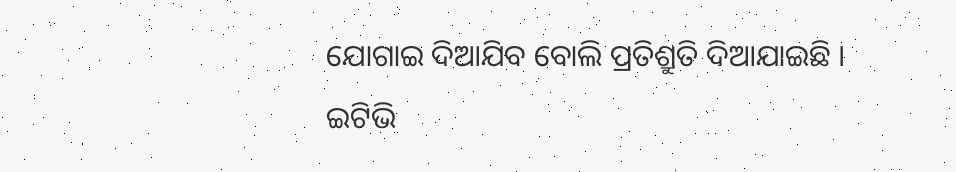ଯୋଗାଇ ଦିଆଯିବ ବୋଲି ପ୍ରତିଶ୍ରୁତି ଦିଆଯାଇଛି ।
ଇଟିଭି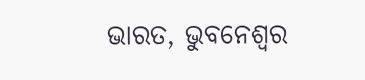ଭାରତ, ଭୁବନେଶ୍ବର